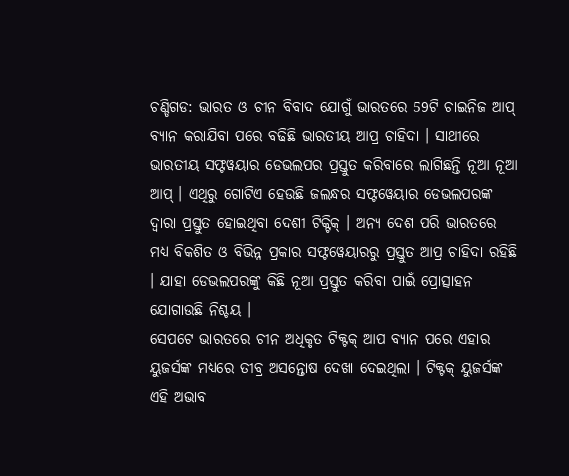ଚଣ୍ଡିଗଡ: ଭାରତ ଓ ଚୀନ ବିବାଦ ଯୋଗୁଁ ଭାରତରେ 59ଟି ଚାଇନିଜ ଆପ୍ ବ୍ୟାନ କରାଯିବା ପରେ ବଢିଛି ଭାରତୀୟ ଆପ୍ର ଚାହିଦା । ସାଥୀରେ ଭାରତୀୟ ସଫ୍ଟୱୟାର ଡେଭଲପର ପ୍ରସ୍ତୁତ କରିବାରେ ଲାଗିଛନ୍ତି ନୂଆ ନୂଆ ଆପ୍ । ଏଥିରୁ ଗୋଟିଏ ହେଉଛି ଜଲନ୍ଧର ସଫ୍ଟୱେୟାର ଡେଭଲପରଙ୍କ ଦ୍ବାରା ପ୍ରସ୍ତୁତ ହୋଇଥିବା ଦେଶୀ ଟିକ୍ଟିକ୍ । ଅନ୍ୟ ଦେଶ ପରି ଭାରତରେ ମଧ୍ୟ ବିକଶିତ ଓ ବିଭିନ୍ନ ପ୍ରକାର ସଫ୍ଟୱେୟାରରୁ ପ୍ରସ୍ତୁତ ଆପ୍ର ଚାହିଦା ରହିଛି । ଯାହା ଡେଭଲପରଙ୍କୁ କିଛି ନୂଆ ପ୍ରସ୍ତୁତ କରିବା ପାଇଁ ପ୍ରୋତ୍ସାହନ ଯୋଗାଉଛି ନିଶ୍ଚୟ ।
ସେପଟେ ଭାରତରେ ଚୀନ ଅଧିକୃତ ଟିକ୍ଟକ୍ ଆପ ବ୍ୟାନ ପରେ ଏହାର ୟୁଜର୍ସଙ୍କ ମଧ୍ୟରେ ତୀବ୍ର ଅସନ୍ତୋଷ ଦେଖା ଦେଇଥିଲା । ଟିକ୍ଟକ୍ ୟୁଜର୍ସଙ୍କ ଏହି ଅଭାବ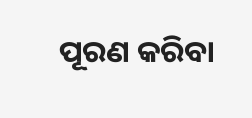ପୂରଣ କରିବା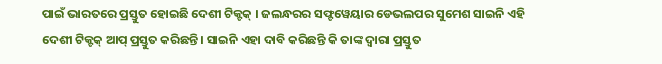ପାଇଁ ଭାରତରେ ପ୍ରସ୍ତୁତ ହୋଇଛି ଦେଶୀ ଟିକ୍ଟକ୍ । ଜଲନ୍ଧରର ସଫ୍ଟୱେୟାର ଡେଭଲପର ସୁମେଶ ସାଇନି ଏହି ଦେଶୀ ଟିକ୍ଟକ୍ ଆପ୍ ପ୍ରସ୍ତୁତ କରିଛନ୍ତି । ସାଇନି ଏହା ଦାବି କରିଛନ୍ତି କି ତାଙ୍କ ଦ୍ବାରା ପ୍ରସ୍ତୁତ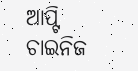ଆପ୍ଟି ଚାଇନିଜ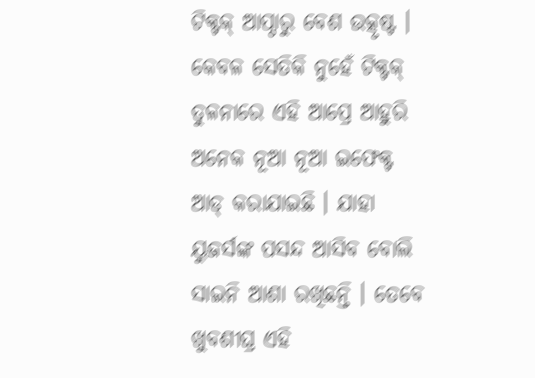ଟିକ୍ଟକ୍ ଆପ୍ଠାରୁ ବେଶ ଉତ୍କୃଷ୍ଟ ।
କେବଳ ସେତିକି ନୁହେଁ ଟିକ୍ଟକ୍ ତୁଳନାରେ ଏହି ଆପ୍ରେ ଆହୁରି ଅନେକ ନୂଆ ନୂଆ ଇଫେକ୍ଟ ଆଡ୍ କରାଯାଇଛି । ଯାହା ୟୁଜର୍ସଙ୍କ ପସନ୍ଦ ଆସିବ ବୋଲି ସାଇନି ଆଶା ରଖିଛନ୍ତି । ତେବେ ଖୁବଶୀଘ୍ର ଏହି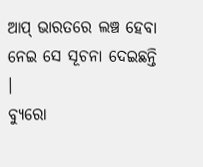ଆପ୍ ଭାରତରେ ଲଞ୍ଚ ହେବା ନେଇ ସେ ସୂଚନା ଦେଇଛନ୍ତି ।
ବ୍ୟୁରୋ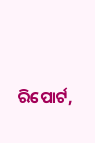ରିପୋର୍ଟ,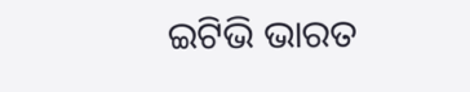ଇଟିଭି ଭାରତ